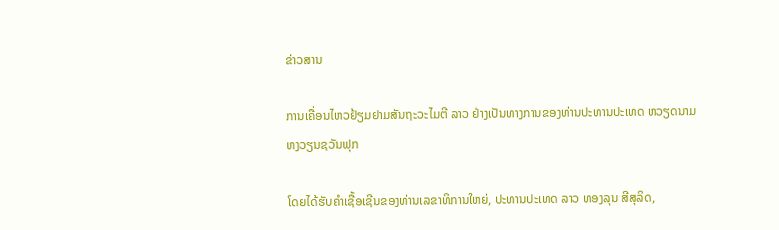ຂ່າວສານ

ການເຄື່ອນໄຫວຢ້ຽມຢາມສັນຖະວະໄມຕີ ລາວ ຢ່າງເປັນທາງການຂອງທ່ານປະທານປະເທດ ຫວຽດນາມ ຫງວຽນຊວັນຟຸກ

ໂດຍໄດ້ຮັບຄຳເຊື້ອເຊີນຂອງທ່ານເລຂາທິການໃຫຍ່, ປະທານປະເທດ ລາວ ທອງລຸນ ສີສຸລິດ,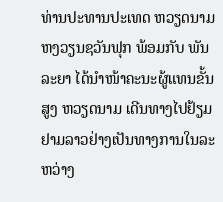ທ່ານປະທານປະເທດ ຫວຽດນາມ ຫງວຽນຊວັນຟຸກ ພ້ອມກັບ ພັນລະຍາ ໄດ້ນຳໜ້າຄະນະຜູ້ແທນຂັ້ນສູງ ຫວຽດນາມ ເດີນທາງໄປຢ້ຽມຢາມລາວຢ່າງເປັນທາງການໃນລະຫວ່າງ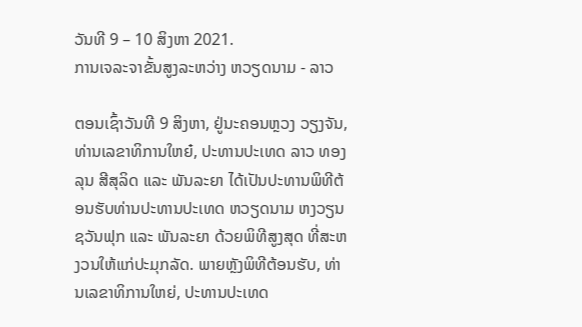ວັນທີ 9 – 10 ສິງຫາ 2021.
ການເຈລະຈາຂັ້ນສູງລະຫວ່າງ ຫວຽດນາມ - ລາວ

ຕອນເຊົ້າວັນທີ 9 ສິງຫາ, ຢູ່ນະຄອນຫຼວງ ວຽງຈັນ, ທ່ານເລຂາທິການໃຫຍ໋, ປະທານປະເທດ ລາວ ທອງລຸນ ສີສຸລິດ ແລະ ພັນລະຍາ ໄດ້ເປັນປະທານພິທີຕ້ອນຮັບທ່ານປະທານປະເທດ ຫວຽດນາມ ຫງວຽນຊວັນຟຸກ ແລະ ພັນລະຍາ ດ້ວຍພິທີສູງສຸດ ທີ່ສະຫງວນໃຫ້ແກ່ປະມຸກລັດ. ພາຍຫຼັງພິທີຕ້ອນຮັບ, ທ່ານເລຂາທິການໃຫຍ່, ປະທານປະເທດ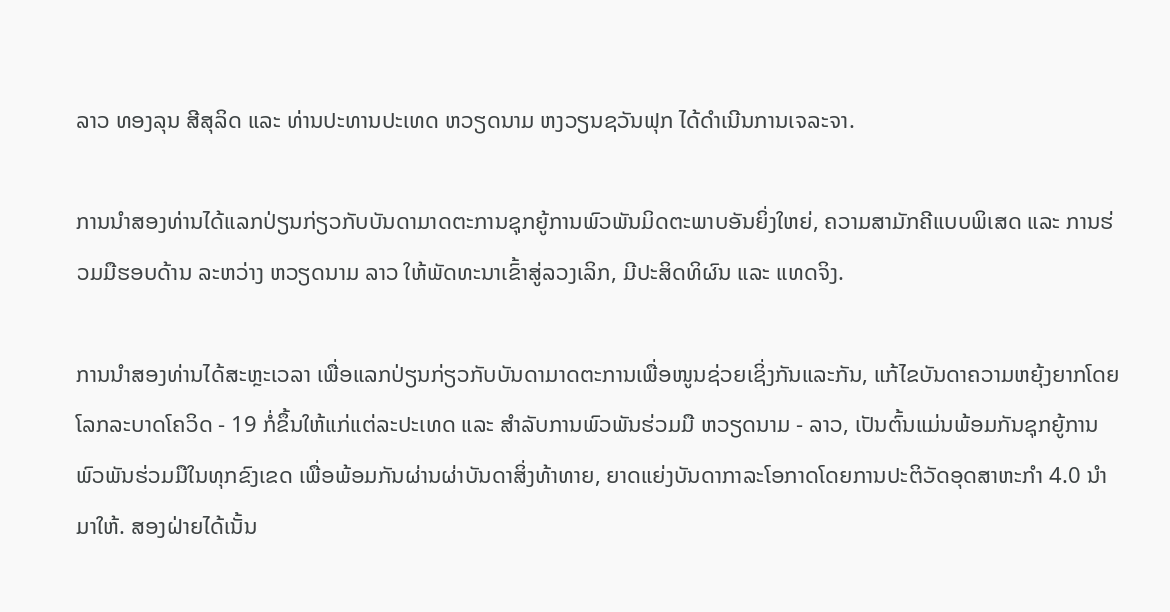ລາວ ທອງລຸນ ສີສຸລິດ ແລະ ທ່ານປະທານປະເທດ ຫວຽດນາມ ຫງວຽນຊວັນຟຸກ ໄດ້ດຳເນີນການເຈລະຈາ.

ການນຳສອງທ່ານໄດ້ແລກປ່ຽນກ່ຽວກັບບັນດາມາດຕະການຊຸກຍູ້ການພົວພັນມິດຕະພາບອັນຍິ່ງໃຫຍ່, ຄວາມສາມັກຄີແບບພິເສດ ແລະ ການຮ່ວມມືຮອບດ້ານ ລະຫວ່າງ ຫວຽດນາມ ລາວ ໃຫ້ພັດທະນາເຂົ້າສູ່ລວງເລິກ, ມີປະສິດທິຜົນ ແລະ ແທດຈິງ.

ການນຳສອງທ່ານໄດ້ສະຫຼະເວລາ ເພື່ອແລກປ່ຽນກ່ຽວກັບບັນດາມາດຕະການເພື່ອໜູນຊ່ວຍເຊິ່ງກັນແລະກັນ, ແກ້ໄຂບັນດາຄວາມຫຍຸ້ງຍາກໂດຍໂລກລະບາດໂຄວິດ - 19 ກໍ່ຂຶ້ນໃຫ້ແກ່ແຕ່ລະປະເທດ ແລະ ສຳລັບການພົວພັນຮ່ວມມື ຫວຽດນາມ - ລາວ, ເປັນຕົ້ນແມ່ນພ້ອມກັນຊຸກຍູ້ການພົວພັນຮ່ວມມືໃນທຸກຂົງເຂດ ເພື່ອພ້ອມກັນຜ່ານຜ່າບັນດາສິ່ງທ້າທາຍ, ຍາດແຍ່ງບັນດາກາລະໂອກາດໂດຍການປະຕິວັດອຸດສາຫະກຳ 4.0 ນຳມາໃຫ້. ສອງຝ່າຍໄດ້ເນັ້ນ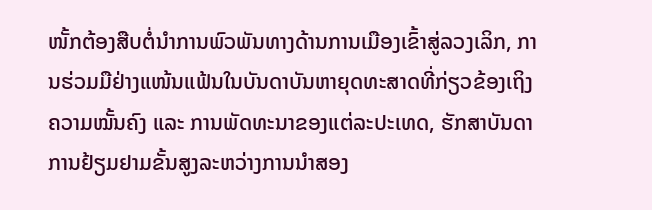ໜັ້ກຕ້ອງສືບຕໍ່ນຳການພົວພັນທາງດ້ານການເມືອງເຂົ້າສູ່ລວງເລິກ, ການຮ່ວມມືຢ່າງແໜ້ນແຟ້ນໃນບັນດາບັນຫາຍຸດທະສາດທີ່ກ່ຽວຂ້ອງເຖິງຄວາມໝັ້ນຄົງ ແລະ ການພັດທະນາຂອງແຕ່ລະປະເທດ, ຮັກສາບັນດາການຢ້ຽມຢາມຂັ້ນສູງລະຫວ່າງການນຳສອງ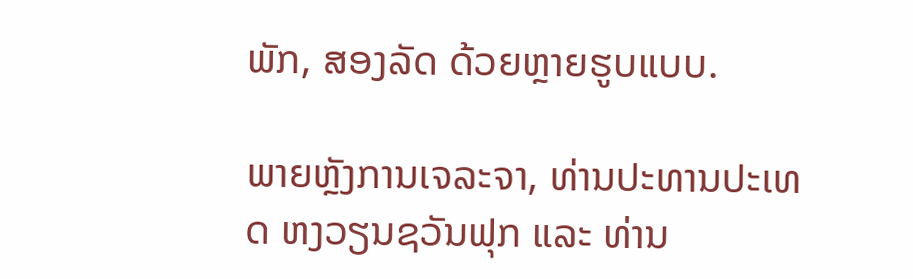ພັກ, ສອງລັດ ດ້ວຍຫຼາຍຮູບແບບ.

ພາຍຫຼັງການເຈລະຈາ, ທ່ານປະທານປະເທດ ຫງວຽນຊວັນຟຸກ ແລະ ທ່ານ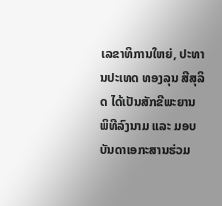ເລຂາທິການໃຫຍ່, ປະທານປະເທດ ທອງລຸນ ສີສຸລິດ ໄດ້ເປັນສັກຂີພະຍານ ພິທີລົງນາມ ແລະ ມອບບັນດາເອກະສານຮ່ວມ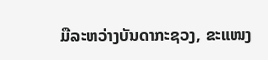ມືລະຫວ່າງບັນດາກະຊວງ, ຂະແໜງ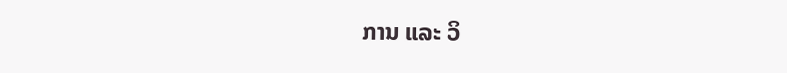ການ ແລະ ວິ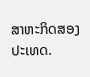ສາຫະກິດສອງປະເທດ.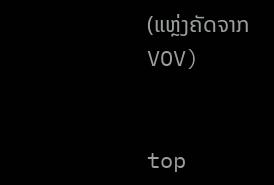(ແຫຼ່ງຄັດຈາກ VOV)


top